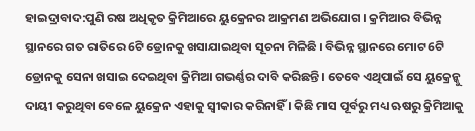ହାଇଦ୍ରାବାଦ:ପୁଣି ରଷ ଅଧିକୃତ କ୍ରିମିଆରେ ୟୁକ୍ରେନର ଆକ୍ରମଣ ଅଭିଯୋଗ । କ୍ରମିଆର ବିଭିନ୍ନ ସ୍ଥାନରେ ଗତ ରାତିରେ 6ଟି ଡ୍ରୋନକୁ ଖସାଯାଇଥିବା ସୂଚନା ମିଳିଛି । ବିଭିନ୍ନ ସ୍ଥାନରେ ମୋଟ 6ଟି ଡ୍ରୋନକୁ ସେନା ଖସାଇ ଦେଇଥିବା କ୍ରିମିଆ ଗଭର୍ଣ୍ଣର ଦାବି କରିଛନ୍ତି । ତେବେ ଏଥିପାଇଁ ସେ ୟୁକ୍ରେନ୍କୁ ଦାୟୀ କରୁଥିବା ବେଳେ ୟୁକ୍ରେନ ଏହାକୁ ସ୍ବୀକାର କରିନାହିଁ । କିଛି ମାସ ପୂର୍ବରୁ ମଧ୍ୟ ଋଷରୁ କ୍ରିମିଆକୁ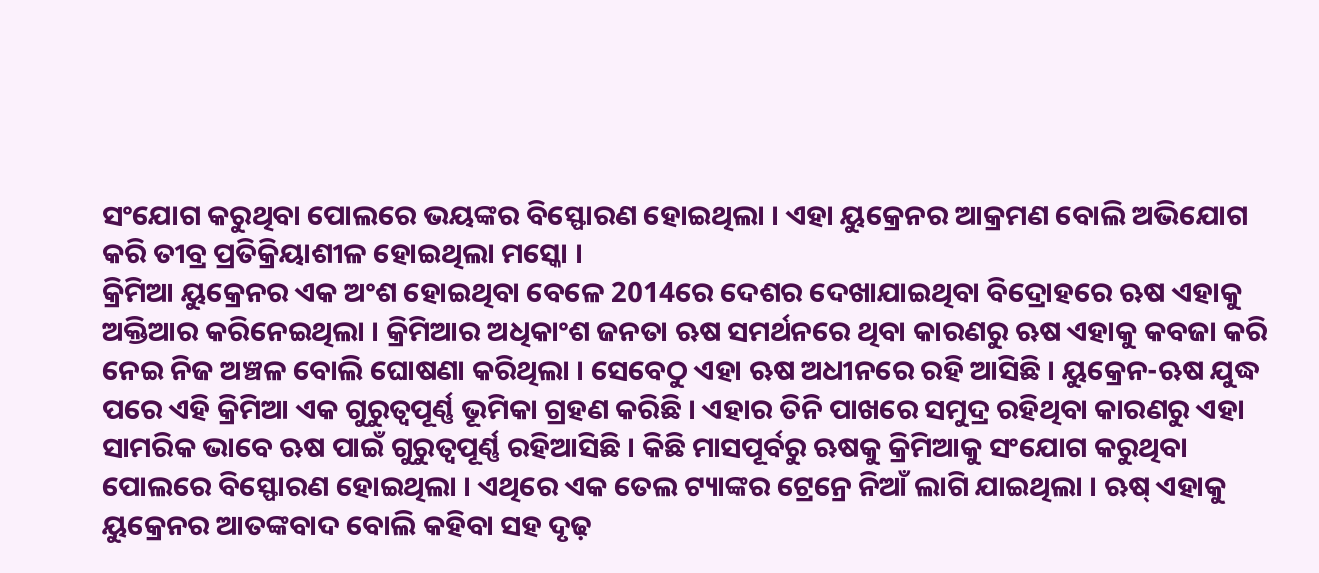ସଂଯୋଗ କରୁଥିବା ପୋଲରେ ଭୟଙ୍କର ବିସ୍ଫୋରଣ ହୋଇଥିଲା । ଏହା ୟୁକ୍ରେନର ଆକ୍ରମଣ ବୋଲି ଅଭିଯୋଗ କରି ତୀବ୍ର ପ୍ରତିକ୍ରିୟାଶୀଳ ହୋଇଥିଲା ମସ୍କୋ ।
କ୍ରିମିଆ ୟୁକ୍ରେନର ଏକ ଅଂଶ ହୋଇଥିବା ବେଳେ 2014ରେ ଦେଶର ଦେଖାଯାଇଥିବା ବିଦ୍ରୋହରେ ଋଷ ଏହାକୁ ଅକ୍ତିଆର କରିନେଇଥିଲା । କ୍ରିମିଆର ଅଧିକାଂଶ ଜନତା ଋଷ ସମର୍ଥନରେ ଥିବା କାରଣରୁ ଋଷ ଏହାକୁ କବଜା କରି ନେଇ ନିଜ ଅଞ୍ଚଳ ବୋଲି ଘୋଷଣା କରିଥିଲା । ସେବେଠୁ ଏହା ଋଷ ଅଧୀନରେ ରହି ଆସିଛି । ୟୁକ୍ରେନ-ଋଷ ଯୁଦ୍ଧ ପରେ ଏହି କ୍ରିମିଆ ଏକ ଗୁରୁତ୍ବପୂର୍ଣ୍ଣ ଭୂମିକା ଗ୍ରହଣ କରିଛି । ଏହାର ତିନି ପାଖରେ ସମୁଦ୍ର ରହିଥିବା କାରଣରୁ ଏହା ସାମରିକ ଭାବେ ଋଷ ପାଇଁ ଗୁରୁତ୍ବପୂର୍ଣ୍ଣ ରହିଆସିଛି । କିଛି ମାସପୂର୍ବରୁ ଋଷକୁ କ୍ରିମିଆକୁ ସଂଯୋଗ କରୁଥିବା ପୋଲରେ ବିସ୍ଫୋରଣ ହୋଇଥିଲା । ଏଥିରେ ଏକ ତେଲ ଟ୍ୟାଙ୍କର ଟ୍ରେନ୍ରେ ନିଆଁ ଲାଗି ଯାଇଥିଲା । ଋଷ୍ ଏହାକୁ ୟୁକ୍ରେନର ଆତଙ୍କବାଦ ବୋଲି କହିବା ସହ ଦୃଢ଼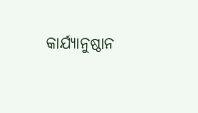କାର୍ଯ୍ଯାନୁଷ୍ଠାନ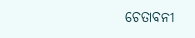ଚେତାବନୀ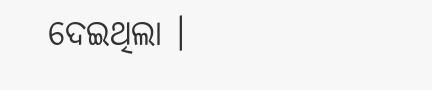ଦେଇଥିଲା ।